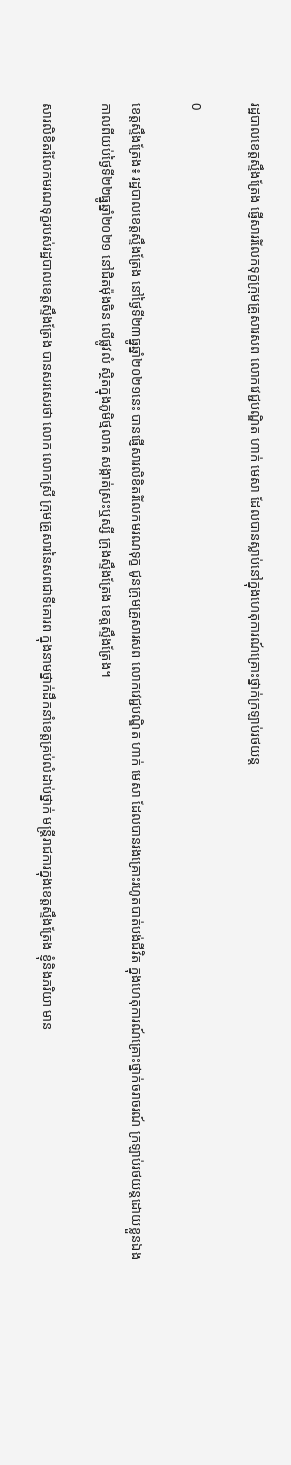រដ្ឋបាលខេត្តស្ទឹងត្រែង ផ្ញើសាររំលែកទុក្ខក្រុមគ្រួសារសព លោកវេជ្ជបណ្ឌិត ហាក់ មេសា ដែលបានស្លាប់នៅក្នុងហេតុការណ៍គ្រោះថ្នាក់ក្រឡាប់រថយន្ត

0

ខេត្តស្ទឹងត្រែង៖ រដ្ឋបាលខេត្តស្ទឹងត្រែង នៅថ្ងៃទី២៣ធ្នូឆ្នាំ២០២១នេះ បានផ្ញើសារលិខិតរំលែកមរណទុក្ខ ជូនក្រុមគ្រួសារសព លោកវេជ្ជបណ្ឌិត ហាក់ មេសា ដែលបានរងគ្រោះរហូតបាត់បង់ជីវិត ក្នុងហេតុការណ៍គ្រោះថ្នាក់ចរាចរណ៍ ក្រឡាប់រថយន្តដោយខ្លួនឯង កាលពីយប់ថ្ងៃទី២២ធ្នូឆ្នាំ២០២១ នៅជិតម៉ុងចិន លើផ្លូវលំ ស្ថិតក្នុងភូមិថ្មលាត សង្កាត់ស្រះឬស្សី ក្រុងស្ទឹងត្រែង ខេត្តស្ទឹងត្រែង។

សារលិខិតរំលែកមរណទុក្ខរបស់រដ្ឋបាលខេត្តស្ទឹងត្រែង បានសរសេរថា លោក លោកស្រី ក្រុមគ្រួសារនៃសពជាទីគោរព ក្នុងនាមថ្នាក់ដឹកនាំខេត្តគ្រប់លំដាប់ថ្នាក់ មន្ត្រីរាជការក្នុងខេត្តស្ទឹងត្រែង ខ្ញុំនិងភរិយា មាន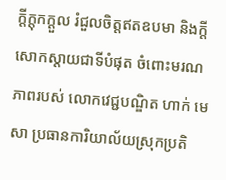ក្តីក្តុកក្តួល រំជួលចិត្តឥតឧបមា និងក្តីសោកស្តាយជាទីបំផុត ចំពោះមរណភាពរបស់ លោកវេជ្ជបណ្ឌិត ហាក់ មេសា ប្រធានការិយាល័យស្រុកប្រតិ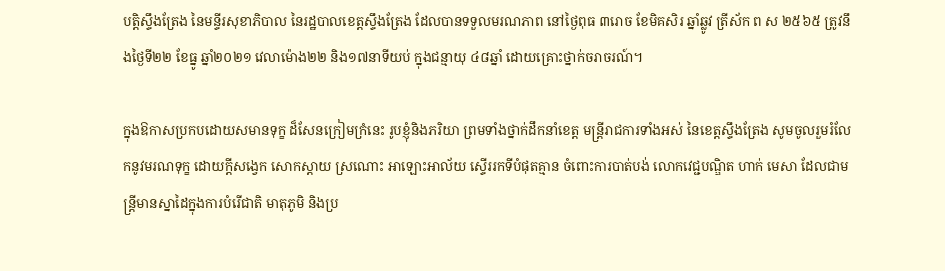បត្តិស្ទឹងត្រែង នៃមន្ទីរសុខាភិបាល នៃរដ្ឋបាលខេត្តស្ទឹងត្រែង ដែលបានទទួលមរណភាព នៅថ្ងៃពុធ ៣រោច ខែមិគសិរ ឆ្នាំឆ្លូវ ត្រីស័ក ព ស ២៥៦៥ ត្រូវនឹងថ្ងៃទី២២ ខែធ្នូ ឆ្នាំ២០២១ វេលាម៉ោង២២ និង១៧នាទីយប់ ក្នុងជន្មាយុ ៤៨ឆ្នាំ ដោយគ្រោះថ្នាក់ចរាចរណ៍។

ក្នុងឱកាសប្រកបដោយសមានទុក្ខ ដ៏សែនក្រៀមក្រំនេះ រូបខ្ញុំនិងភរិយា ព្រមទាំងថ្នាក់ដឹកនាំខេត្ត មន្ត្រីរាជការទាំងអស់ នៃខេត្តស្ទឹងត្រែង សូមចូលរួមរំលែកនូវមរណទុក្ខ ដោយក្តីសង្វេក សោកស្តាយ ស្រណោះ អាឡោះអាល័យ ស្ទើររកទីបំផុតគ្មាន ចំពោះការបាត់បង់ លោកវេជ្ជបណ្ឌិត ហាក់ មេសា ដែលជាមន្ត្រីមានស្នាដៃក្នុងការបំរើជាតិ មាតុភូមិ និងប្រ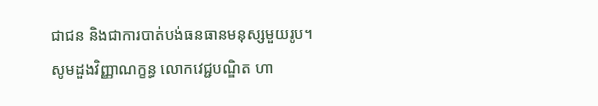ជាជន និងជាការបាត់បង់ធនធានមនុស្សមួយរូប។ សូមដួងវិញ្ញាណក្ខន្ធ លោកវេជ្ជបណ្ឌិត ហា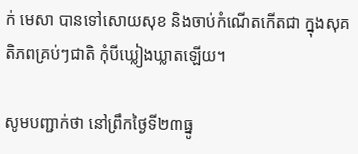ក់ មេសា បានទៅសោយសុខ និងចាប់កំណើតកើតជា ក្នុងសុគតិភពគ្រប់ៗជាតិ កុំបីឃ្លៀងឃ្លាតឡើយ។

សូមបញ្ជាក់ថា នៅព្រឹកថ្ងៃទី២៣ធ្នូ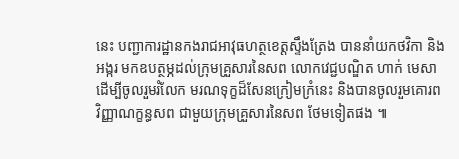នេះ បញ្ជាការដ្ឋានកងរាជអាវុធហត្ថខេត្តស្ទឹងត្រែង បាននាំយកថវិកា និងអង្ករ មកឧបត្ថម្ភដល់ក្រុមគ្រួសារនៃសព លោកវេជ្ជបណ្ឌិត ហាក់ មេសា ដើម្បីចូលរួមរំលែក មរណទុក្ខដ៏សែនក្រៀមក្រំនេះ និងបានចូលរួមគោរពវិញ្ញាណក្ខន្ធសព ជាមួយក្រុមគ្រួសារនៃសព ថែមទៀតផង ៕